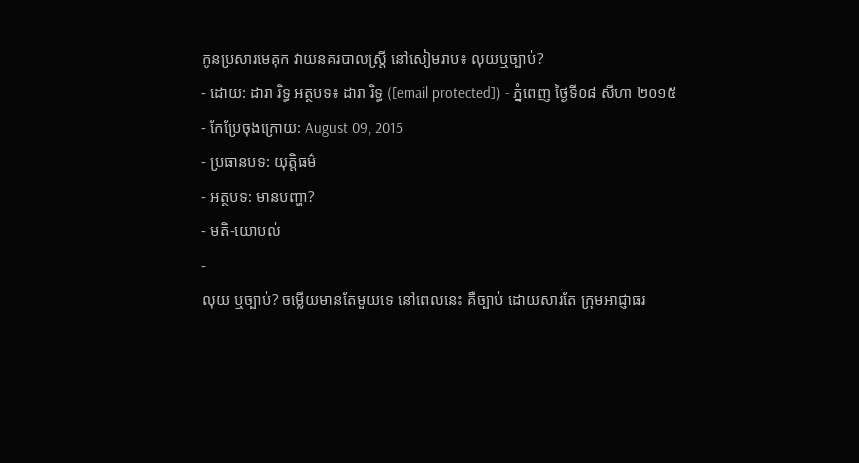កូនប្រសារមេគុក វាយនគរបាលស្ត្រី នៅសៀមរាប៖ លុយឬច្បាប់?
- ដោយ: ដារា រិទ្ធ អត្ថបទ៖ ដារា រិទ្ធ ([email protected]) - ភ្នំពេញ ថ្ងៃទី០៨ សីហា ២០១៥
- កែប្រែចុងក្រោយ: August 09, 2015
- ប្រធានបទ: យុត្តិធម៌
- អត្ថបទ: មានបញ្ហា?
- មតិ-យោបល់
-
លុយ ឬច្បាប់? ចម្លើយមានតែមួយទេ នៅពេលនេះ គឺច្បាប់ ដោយសារតែ ក្រុមអាជ្ញាធរ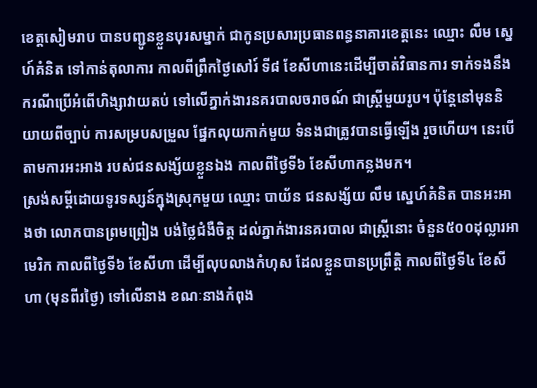ខេត្តសៀមរាប បានបញ្ជូនខ្លួនបុរសម្នាក់ ជាកូនប្រសារប្រធានពន្ធនាគារខេត្តនេះ ឈ្មោះ លឹម ស្នេហ៍គំនិត ទៅកាន់តុលាការ កាលពីព្រឹកថ្ងៃសៅរ៍ ទី៨ ខែសីហានេះដើម្បីចាត់វិធានការ ទាក់ទងនឹងករណីប្រើអំពើហិង្សាវាយតប់ ទៅលើភ្នាក់ងារនគរបាលចរាចណ៍ ជាស្ត្រីមួយរូប។ ប៉ុន្តែនៅមុននិយាយពីច្បាប់ ការសម្របសម្រួល ផ្នែកលុយកាក់មួយ ទំនងជាត្រូវបានធ្វើឡើង រួចហើយ។ នេះបើតាមការអះអាង របស់ជនសង្ស័យខ្លួនឯង កាលពីថ្ងៃទី៦ ខែសីហាកន្លងមក។
ស្រង់សម្ដីដោយទូរទស្សន៍ក្នុងស្រុកមួយ ឈ្មោះ បាយ័ន ជនសង្ស័យ លឹម ស្នេហ៍គំនិត បានអះអាងថា លោកបានព្រមព្រៀង បង់ថ្លៃជំងឺចិត្ត ដល់ភ្នាក់ងារនគរបាល ជាស្ត្រីនោះ ចំនួន៥០០ដុល្លារអាមេរិក កាលពីថ្ងៃទី៦ ខែសីហា ដើម្បីលុបលាងកំហុស ដែលខ្លួនបានប្រព្រឹត្តិ កាលពីថ្ងៃទី៤ ខែសីហា (មុនពីរថ្ងៃ) ទៅលើនាង ខណៈនាងកំពុង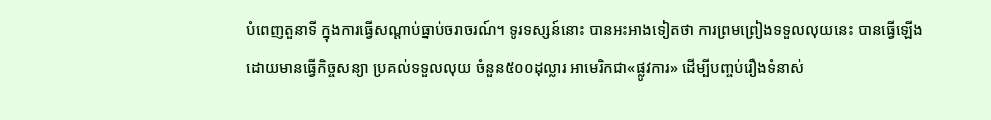បំពេញតួនាទី ក្នុងការធ្វើសណ្ដាប់ធ្នាប់ចរាចរណ៍។ ទូរទស្សន៍នោះ បានអះអាងទៀតថា ការព្រមព្រៀងទទួលលុយនេះ បានធ្វើឡើង ដោយមានធ្វើកិច្ចសន្យា ប្រគល់ទទួលលុយ ចំនួន៥០០ដុល្លារ អាមេរិកជា«ផ្លូវការ» ដើម្បីបញ្ចប់រឿងទំនាស់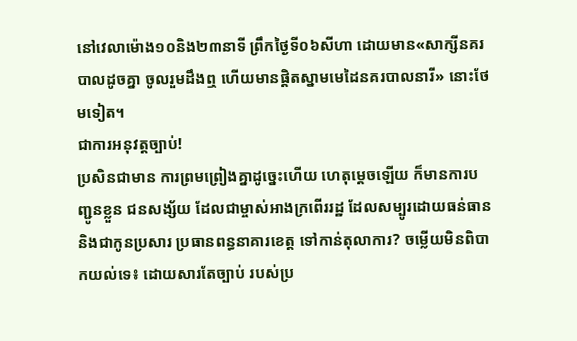នៅវេលាម៉ោង១០និង២៣នាទី ព្រឹកថ្ងៃទី០៦សីហា ដោយមាន«សាក្សីនគរបាលដូចគ្នា ចូលរួមដឹងឮ ហើយមានផ្តិតស្នាមមេដៃនគរបាលនារី» នោះថែមទៀត។
ជាការអនុវត្តច្បាប់!
ប្រសិនជាមាន ការព្រមព្រៀងគ្នាដូច្នេះហើយ ហេតុម្ដេចឡើយ ក៏មានការបញ្ជូនខ្លួន ជនសង្ស័យ ដែលជាម្ចាស់អាងក្រពើររដ្ឋ ដែលសម្បូរដោយធន់ធាន និងជាកូនប្រសារ ប្រធានពន្ធនាគារខេត្ត ទៅកាន់តុលាការ? ចម្លើយមិនពិបាកយល់ទេ៖ ដោយសារតែច្បាប់ របស់ប្រ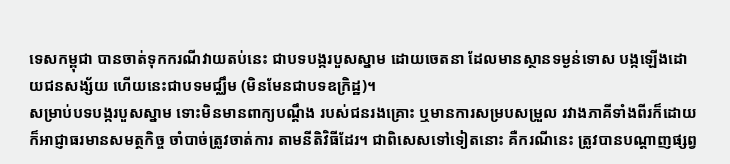ទេសកម្ពុជា បានចាត់ទុកករណីវាយតប់នេះ ជាបទបង្ករបួសស្នាម ដោយចេតនា ដែលមានស្ថានទម្ងន់ទោស បង្កឡើងដោយជនសង្ស័យ ហើយនេះជាបទមជ្ឈឹម (មិនមែនជាបទឧក្រិដ្ឋ)។
សម្រាប់បទបង្ករបួសស្នាម ទោះមិនមានពាក្យបណ្ដឹង របស់ជនរងគ្រោះ ឬមានការសម្របសម្រួល រវាងភាគីទាំងពីរក៏ដោយ ក៏អាជ្ញាធរមានសមត្ថកិច្ច ចាំបាច់ត្រូវចាត់ការ តាមនីតិវិធីដែរ។ ជាពិសេសទៅទៀតនោះ គឺករណីនេះ ត្រូវបានបណ្ដាញផ្សព្វ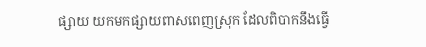ផ្សាយ យកមកផ្សាយពាសពេញស្រុក ដែលពិបាកនឹងធ្វើ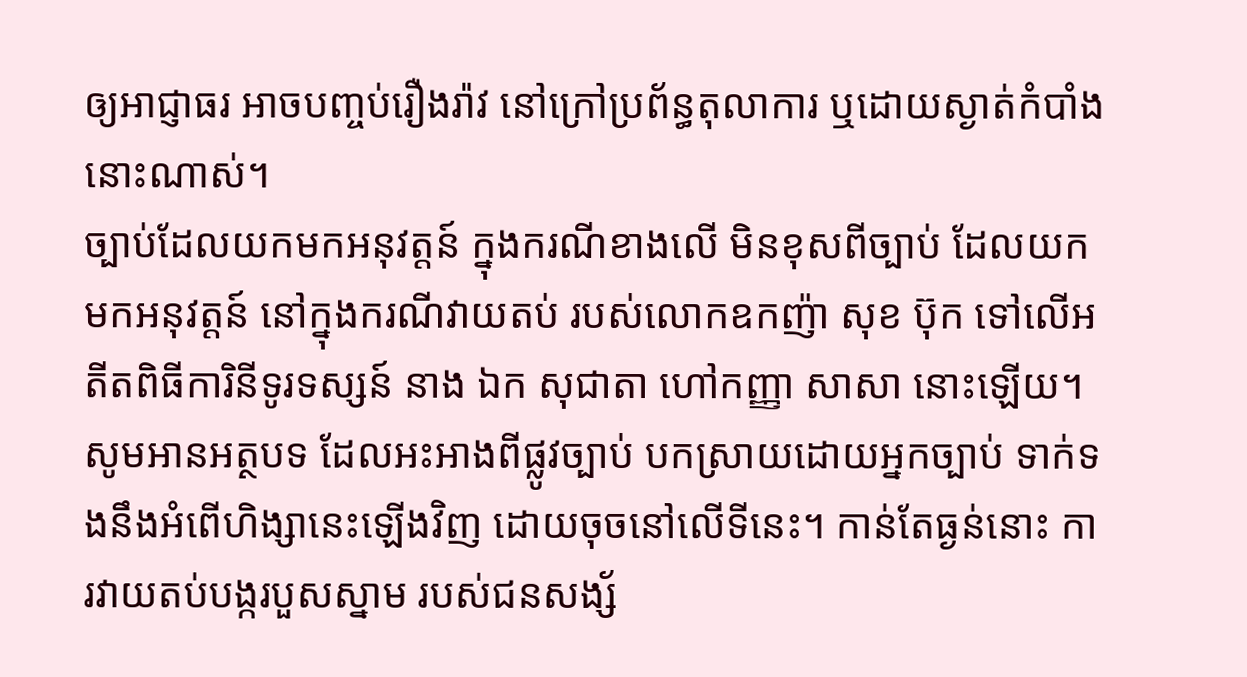ឲ្យអាជ្ញាធរ អាចបញ្ចប់រឿងរ៉ាវ នៅក្រៅប្រព័ន្ធតុលាការ ឬដោយស្ងាត់កំបាំងនោះណាស់។
ច្បាប់ដែលយកមកអនុវត្តន៍ ក្នុងករណីខាងលើ មិនខុសពីច្បាប់ ដែលយកមកអនុវត្តន៍ នៅក្នុងករណីវាយតប់ របស់លោកឧកញ៉ា សុខ ប៊ុក ទៅលើអតីតពិធីការិនីទូរទស្សន៍ នាង ឯក សុជាតា ហៅកញ្ញា សាសា នោះឡើយ។ សូមអានអត្ថបទ ដែលអះអាងពីផ្លូវច្បាប់ បកស្រាយដោយអ្នកច្បាប់ ទាក់ទងនឹងអំពើហិង្សានេះឡើងវិញ ដោយចុចនៅលើទីនេះ។ កាន់តែធ្ងន់នោះ ការវាយតប់បង្ករបួសស្នាម របស់ជនសង្ស័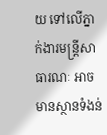យ ទៅលើភ្នាក់ងារមន្ត្រីសាធារណៈ អាចមានស្ថានទំងន់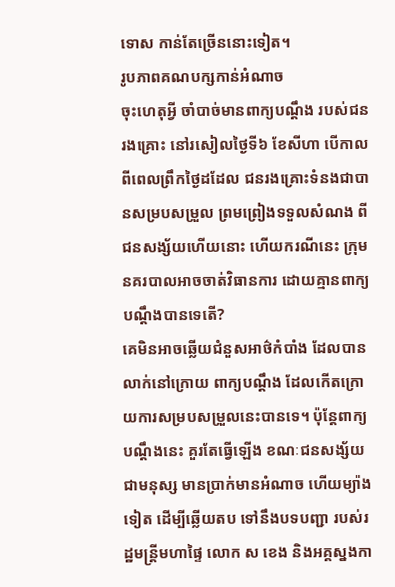ទោស កាន់តែច្រើននោះទៀត។
រូបភាពគណបក្សកាន់អំណាច
ចុះហេតុអ្វី ចាំបាច់មានពាក្យបណ្ដឹង របស់ជនរងគ្រោះ នៅរសៀលថ្ងៃទី៦ ខែសីហា បើកាលពីពេលព្រឹកថ្ងៃដដែល ជនរងគ្រោះទំនងជាបានសម្របសម្រួល ព្រមព្រៀងទទួលសំណង ពីជនសង្ស័យហើយនោះ ហើយករណីនេះ ក្រុមនគរបាលអាចចាត់វិធានការ ដោយគ្មានពាក្យបណ្ដឹងបានទេតើ?
គេមិនអាចឆ្លើយជំនួសអាថ៌កំបាំង ដែលបានលាក់នៅក្រោយ ពាក្យបណ្ដឹង ដែលកើតក្រោយការសម្របសម្រួលនេះបានទេ។ ប៉ុន្តែពាក្យបណ្ដឹងនេះ គួរតែធ្វើឡើង ខណៈជនសង្ស័យជាមនុស្ស មានប្រាក់មានអំណាច ហើយម្យ៉ាងទៀត ដើម្បីឆ្លើយតប ទៅនឹងបទបញ្ជា របស់រដ្ឋមន្ត្រីមហាផ្ទៃ លោក ស ខេង និងអគ្គស្នងកា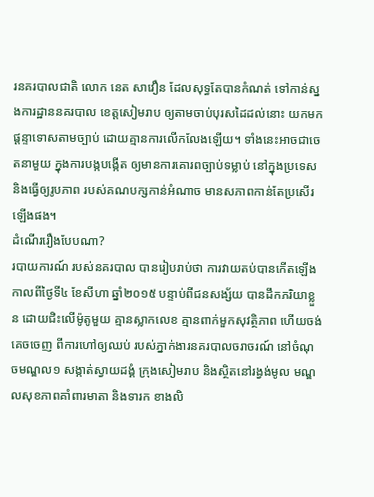រនគរបាលជាតិ លោក នេត សាវឿន ដែលសុទ្ធតែបានកំណត់ ទៅកាន់ស្នងការដ្ឋាននគរបាល ខេត្តសៀមរាប ឲ្យតាមចាប់បុរសដៃដល់នោះ យកមកផ្តន្ទាទោសតាមច្បាប់ ដោយគ្មានការលើកលែងឡើយ។ ទាំងនេះអាចជាចេតនាមួយ ក្នុងការបង្កបង្កើត ឲ្យមានការគោរពច្បាប់ទម្លាប់ នៅក្នុងប្រទេស និងធ្វើឲ្យរូបភាព របស់គណបក្សកាន់អំណាច មានសភាពកាន់តែប្រសើរឡើងផង។
ដំណើររឿងបែបណា?
របាយការណ៍ របស់នគរបាល បានរៀបរាប់ថា ការវាយតប់បានកើតឡើង កាលពីថ្ងៃទី៤ ខែសីហា ឆ្នាំ២០១៥ បន្ទាប់ពីជនសង្ស័យ បានដឹកភរិយាខ្លួន ដោយជិះលើម៉ូតូមួយ គ្មានស្លាកលេខ គ្មានពាក់មួកសុវត្ថិភាព ហើយចង់គេចចេញ ពីការហៅឲ្យឈប់ របស់ភ្នាក់ងារនគរបាលចរាចរណ៍ នៅចំណុចមណ្ឌល១ សង្កាត់ស្វាយដង្គំ ក្រុងសៀមរាប និងស្ថិតនៅរង្វង់មូល មណ្ឌលសុខភាពគាំពារមាតា និងទារក ខាងលិ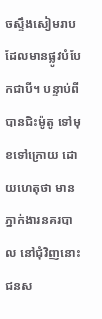ចស្ទឹងសៀមរាប ដែលមានផ្លូវបំបែកជាបី។ បន្ទាប់ពីបានជិះម៉ូតូ ទៅមុខទៅក្រោយ ដោយហេតុថា មានភ្នាក់ងារនគរបាល នៅជុំវិញនោះ ជនស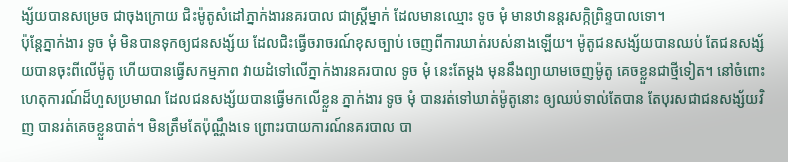ង្ស័យបានសម្រេច ជាចុងក្រោយ ជិះម៉ូតូសំដៅភ្នាក់ងារនគរបាល ជាស្ត្រីម្នាក់ ដែលមានឈ្មោះ ទូច មុំ មានឋានន្តរសក្កិព្រិន្ទបាលទោ។
ប៉ុន្តែភ្នាក់ងារ ទូច មុំ មិនបានទុកឲ្យជនសង្ស័យ ដែលជិះធ្វើចរាចរណ៍ខុសច្បាប់ ចេញពីការឃាត់របស់នាងឡើយ។ ម៉ូតូជនសង្ស័យបានឈប់ តែជនសង្ស័យបានចុះពីលើម៉ូតូ ហើយបានធ្វើសកម្មភាព វាយដំទៅលើភ្នាក់ងារនគរបាល ទូច មុំ នេះតែម្ដង មុននឹងព្យាយាមចេញម៉ូតូ គេចខ្លួនជាថ្មីទៀត។ នៅចំពោះហេតុការណ៍ដ៏ហួសប្រមាណ ដែលជនសង្ស័យបានធ្វើមកលើខ្លួន ភ្នាក់ងារ ទូច មុំ បានរត់ទៅឃាត់ម៉ូតូនោះ ឲ្យឈប់ទាល់តែបាន តែបុរសជាជនសង្ស័យវិញ បានរត់គេចខ្លួនបាត់។ មិនត្រឹមតែប៉ុណ្ណឹងទេ ព្រោះរបាយការណ៍នគរបាល បា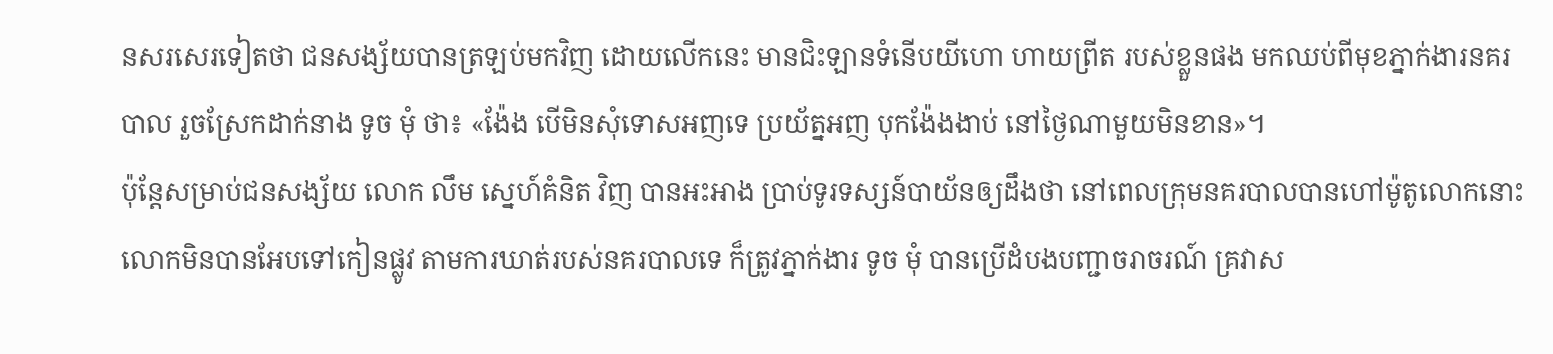នសរសេរទៀតថា ជនសង្ស័យបានត្រឡប់មកវិញ ដោយលើកនេះ មានជិះឡានទំនើបយីហោ ហាយព្រីត របស់ខ្លួនផង មកឈប់ពីមុខភ្នាក់ងារនគរបាល រួចស្រែកដាក់នាង ទូច មុំ ថា៖ «ង៉ែង បើមិនសុំទោសអញទេ ប្រយ័ត្នអញ បុកង៉ែងងាប់ នៅថ្ងៃណាមួយមិនខាន»។
ប៉ុន្តែសម្រាប់ជនសង្ស័យ លោក លឹម ស្នេហ៍គំនិត វិញ បានអះអាង ប្រាប់ទូរទស្សន៍បាយ័នឲ្យដឹងថា នៅពេលក្រុមនគរបាលបានហៅម៉ូតូលោកនោះ លោកមិនបានអែបទៅកៀនផ្លូវ តាមការឃាត់របស់នគរបាលទេ ក៏ត្រូវភ្នាក់ងារ ទូច មុំ បានប្រើដំបងបញ្ជាចរាចរណ៍ គ្រវាស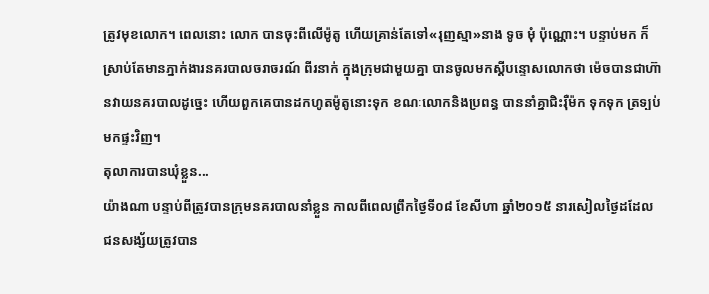ត្រូវមុខលោក។ ពេលនោះ លោក បានចុះពីលើម៉ូតូ ហើយគ្រាន់តែទៅ«រុញស្មា»នាង ទូច មុំ ប៉ុណ្ណោះ។ បន្ទាប់មក ក៏ស្រាប់តែមានភ្នាក់ងារនគរបាលចរាចរណ៍ ពីរនាក់ ក្នុងក្រុមជាមួយគ្នា បានចូលមកស្ដីបន្ទោសលោកថា ម៉េចបានជាហ៊ានវាយនគរបាលដូច្នេះ ហើយពួកគេបានដកហូតម៉ូតូនោះទុក ខណៈលោកនិងប្រពន្ធ បាននាំគ្នាជិះរ៉ឺម៉ក ទុកទុក ត្រទ្បប់មកផ្ទះវិញ។
តុលាការបានឃុំខ្លួន...
យ៉ាងណា បន្ទាប់ពីត្រូវបានក្រុមនគរបាលនាំខ្លួន កាលពីពេលព្រឹកថ្ងៃទី០៨ ខែសីហា ឆ្នាំ២០១៥ នារសៀលថ្ងៃដដែល ជនសង្ស័យត្រូវបាន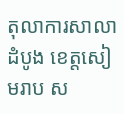តុលាការសាលាដំបូង ខេត្តសៀមរាប ស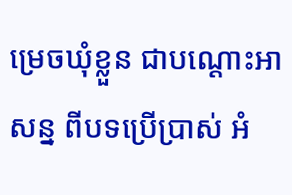ម្រេចឃុំខ្លួន ជាបណ្ដោះអាសន្ន ពីបទប្រើប្រាស់ អំ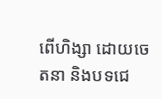ពើហិង្សា ដោយចេតនា និងបទជេ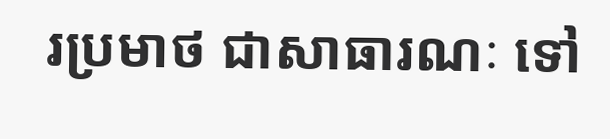រប្រមាថ ជាសាធារណៈ ទៅ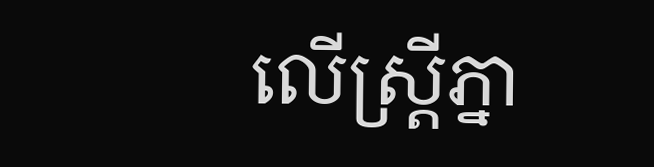លើស្ត្រីភ្នា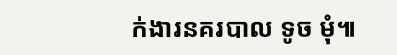ក់ងារនគរបាល ទូច មុំ៕